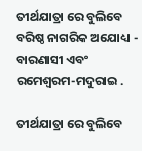ତୀର୍ଥଯାତ୍ରା ରେ ବୁଲିବେ ବରିଷ୍ଠ ନାଗରିକ ଅଯୋଧ୍ୟା - ବାରଣାସୀ ଏବଂ ରମେଶ୍ୱରମ-ମଦୁରାଇ .

ତୀର୍ଥଯାତ୍ରା ରେ ବୁଲିବେ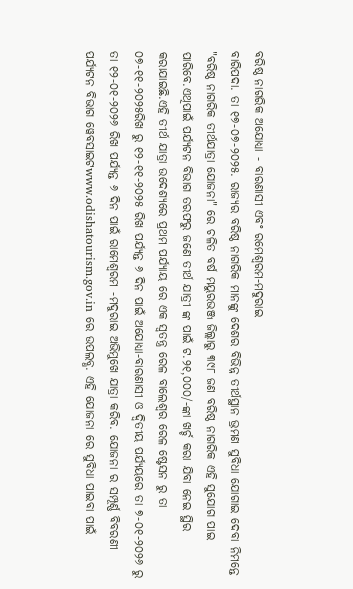ବରିଷ୍ଠ ନାଗରିକ ଅଯୋଧ୍ୟା - ବାରଣାସୀ ଏବଂ ରମେଶ୍ୱରମ-ମଦୁରାଇ
ବାରିପଦା. ତା ୧୭-୦୭-୨୦୨୫. ରାଜ୍ୟର ବରିଷ୍ଠ ନାଗରିକ ମାନଙ୍କୁ ଦେଶର ବିଭିନ୍ନ ତୀର୍ଥସ୍ଥାନ ଭ୍ରମଣ ସୁବିଧା ଯୋଗାଇ ଦେବା ନିମନ୍ତେ "ବରିଷ୍ଠ ନାଗରିକ ତୀର୍ଥଯାତ୍ରା ଯୋଜନା" ରେ ଚଳିତ ବର୍ଷ ମୟୁରଭଞ୍ଜ ଜିଲ୍ଲାରୁ ୩୯୮ ଜଣ ବରିଷ୍ଠ ନାଗରିକ ଏହି ସୁଯୋଗ ପାଇ ପାରିବେ.ଏଥିପାଇଁ ପର୍ଯ୍ୟଟନ ବିଭାଗ ତରଫରୁ ଜଣେ ତୀର୍ଥ ଯାତ୍ରୀ ଙ୍କ ପାଇଁ ଟ.୨୧,୦୦୦/-ଙ୍କା ଖର୍ଚ୍ଚ କରା ଯିବା ନେଇ ସ୍ଥିର କରାଯାଇଛି.ଏହି ତୀର୍ଥ ଯାତ୍ରା ଉଦେଶ୍ୟରେ ପ୍ରଥମ ପର୍ଯ୍ୟାୟ ରେ ଏକ ସ୍ୱତନ୍ତ୍ର ରେଳ ବାଲେଶ୍ୱର ରେଳ ଷ୍ଟେସନ ରୁ ତା ୦୭-୧୧-୨୦୨୫ରିଖ ରୁ ୧୨-୧୧-୨୦୨୫ ରିଖ ପର୍ଯ୍ୟନ୍ତ ୬ ଦିନ ପାଇଁ ଅଯୋଧ୍ୟା-ବାରଣାସୀ ଓ ଦ୍ଵିତୀୟ ପର୍ଯ୍ୟୟରେ ତା ୭-୦୧-୨୦୨୬ ରୁ ତା ୧୨-୦୧-୨୦୨୬ ରିଖ ପର୍ଯ୍ୟନ୍ତ ୬ ଦିନ ପାଇଁ ରାମେଶ୍ୱରମ -ମଦୁରାଇ ଅଭିମୁଖେ ଯାତ୍ରା କରିବ. ଯୋଜନା ର ସମ୍ପୂର୍ଣ୍ଣ ବିବରଣୀ ପର୍ଯ୍ୟଟନ ବିଭାଗ ୱେବସାଇଟwww.odishatourism.gov.in ରେ ଉପଲବ୍ଧ. ଏହି ଯୋଜନା ରେ ସୁବିଧା ପାଇବା ପାଇଁ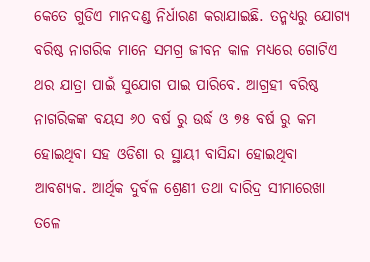କେତେ ଗୁଡିଏ ମାନଦଣ୍ଡ ନିର୍ଧାରଣ କରାଯାଇଛି. ତନ୍ମଧ୍ୟରୁ ଯୋଗ୍ୟ ବରିଷ୍ଠ ନାଗରିକ ମାନେ ସମଗ୍ର ଜୀବନ କାଳ ମଧ୍ୟରେ ଗୋଟିଏ ଥର ଯାତ୍ରା ପାଇଁ ସୁଯୋଗ ପାଇ ପାରିବେ. ଆଗ୍ରହୀ ବରିଷ୍ଠ ନାଗରିକଙ୍କ ବୟସ ୬୦ ବର୍ଷ ରୁ ଉର୍ଦ୍ଧ ଓ ୭୫ ବର୍ଷ ରୁ କମ ହୋଇଥିବା ସହ ଓଡିଶା ର ସ୍ଥାୟୀ ବାସିନ୍ଦା ହୋଇଥିବା ଆବଶ୍ୟକ. ଆର୍ଥିକ ଦୁର୍ବଳ ଶ୍ରେଣୀ ତଥା ଦାରିଦ୍ର ସୀମାରେଖା ତଳେ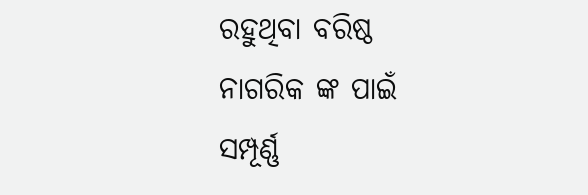ରହୁଥିବା ବରିଷ୍ଠ ନାଗରିକ ଙ୍କ ପାଇଁ ସମ୍ପୂର୍ଣ୍ଣ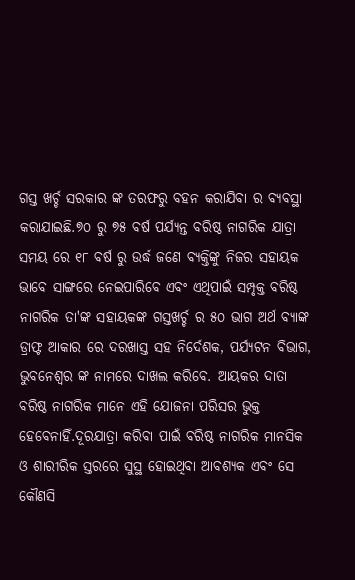ଗସ୍ତ ଖର୍ଚ୍ଚ ସରକାର ଙ୍କ ତରଫରୁ ବହନ କରାଯିବା ର ବ୍ୟବସ୍ଥା କରାଯାଇଛି.୭୦ ରୁ ୭୫ ବର୍ଷ ପର୍ଯ୍ୟନ୍ତ ବରିଷ୍ଠ ନାଗରିକ ଯାତ୍ରା ସମୟ ରେ ୧୮ ବର୍ଷ ରୁ ଉର୍ଦ୍ଧ ଜଣେ ବ୍ୟକ୍ତିଙ୍କୁ ନିଜର ସହାୟକ ଭାବେ ସାଙ୍ଗରେ ନେଇପାରିବେ ଏବଂ ଏଥିପାଇଁ ସମ୍ପୃକ୍ତ ବରିଷ୍ଠ ନାଗରିକ ତା'ଙ୍କ ସହାୟକଙ୍କ ଗସ୍ତଖର୍ଚ୍ଚ ର ୫୦ ଭାଗ ଅର୍ଥ ବ୍ୟାଙ୍କ ଡ୍ରାଫ୍ଟ ଆକାର ରେ ଦରଖାସ୍ତ ସହ ନିର୍ଦେଶକ, ପର୍ଯ୍ୟଟନ ବିଭାଗ, ଭୁବନେଶ୍ୱର ଙ୍କ ନାମରେ ଦାଖଲ କରିବେ. ଆୟକର ଦାତା ବରିଷ୍ଠ ନାଗରିକ ମାନେ ଏହି ଯୋଜନା ପରିସର ଭୁକ୍ତ ହେବେନାହିଁ.ଦୂରଯାତ୍ରା କରିବା ପାଇଁ ବରିଷ୍ଠ ନାଗରିକ ମାନସିକ ଓ ଶାରୀରିକ ସ୍ତରରେ ସୁସ୍ଥ ହୋଇଥିବା ଆବଶ୍ୟକ ଏବଂ ସେ କୌଣସି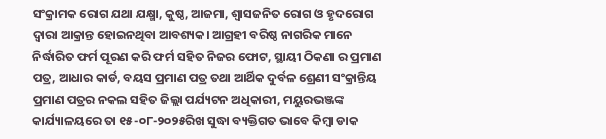ସଂକ୍ରାମକ ରୋଗ ଯଥା ଯକ୍ଷ୍ମା, କୁଷ୍ଠ, ଆଜମା, ଶ୍ୱାସଜନିତ ରୋଗ ଓ ହୃଦରୋଗ ଦ୍ୱାରା ଆକ୍ରାନ୍ତ ହୋଇନଥିବା ଆବଶ୍ୟକ। ଆଗ୍ରହୀ ବରିଷ୍ଠ ନାଗରିକ ମାନେ ନିର୍ଦ୍ଧାରିତ ଫର୍ମ ପୂରଣ କରି ଫର୍ମ ସହିତ ନିଜର ଫୋଟ, ସ୍ଥାୟୀ ଠିକଣା ର ପ୍ରମାଣ ପତ୍ର, ଆଧାର କାର୍ଡ, ବୟସ ପ୍ରମାଣ ପତ୍ର ତଥା ଆର୍ଥିକ ଦୁର୍ବଳ ଶ୍ରେଣୀ ସଂକ୍ରାନ୍ତିୟ ପ୍ରମାଣ ପତ୍ରର ନକଲ ସହିତ ଜିଲ୍ଲା ପର୍ଯ୍ୟଟନ ଅଧିକାରୀ, ମୟୁରଭଞ୍ଜଙ୍କ କାର୍ଯ୍ୟାଳୟରେ ତା ୧୫-୦୮-୨୦୨୫ରିଖ ସୁଦ୍ଧା ବ୍ୟକ୍ତିଗତ ଭାବେ କିମ୍ବା ଡାକ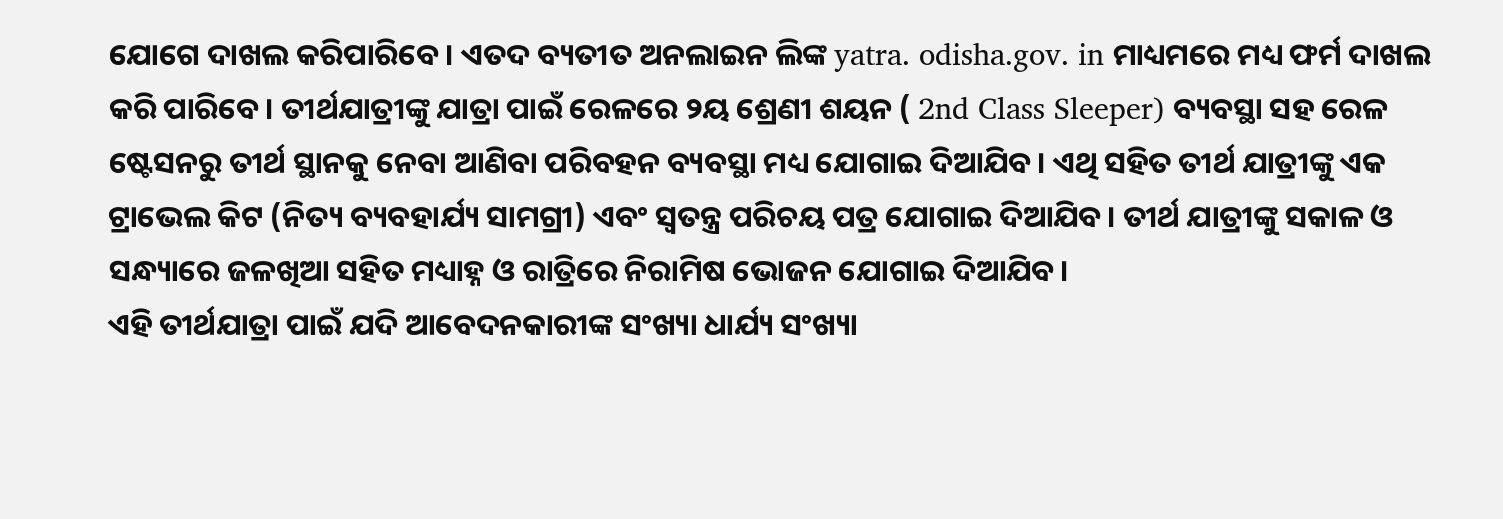ଯୋଗେ ଦାଖଲ କରିପାରିବେ। ଏତଦ ବ୍ୟତୀତ ଅନଲାଇନ ଲିଙ୍କ yatra. odisha.gov. in ମାଧ୍ୟମରେ ମଧ୍ୟ ଫର୍ମ ଦାଖଲ କରି ପାରିବେ। ତୀର୍ଥଯାତ୍ରୀଙ୍କୁ ଯାତ୍ରା ପାଇଁ ରେଳରେ ୨ୟ ଶ୍ରେଣୀ ଶୟନ ( 2nd Class Sleeper) ବ୍ୟବସ୍ଥା ସହ ରେଳ ଷ୍ଟେସନରୁ ତୀର୍ଥ ସ୍ଥାନକୁ ନେବା ଆଣିବା ପରିବହନ ବ୍ୟବସ୍ଥା ମଧ୍ୟ ଯୋଗାଇ ଦିଆଯିବ। ଏଥି ସହିତ ତୀର୍ଥ ଯାତ୍ରୀଙ୍କୁ ଏକ ଟ୍ରାଭେଲ କିଟ (ନିତ୍ୟ ବ୍ୟବହାର୍ଯ୍ୟ ସାମଗ୍ରୀ) ଏବଂ ସ୍ୱତନ୍ତ୍ର ପରିଚୟ ପତ୍ର ଯୋଗାଇ ଦିଆଯିବ। ତୀର୍ଥ ଯାତ୍ରୀଙ୍କୁ ସକାଳ ଓ ସନ୍ଧ୍ୟାରେ ଜଳଖିଆ ସହିତ ମଧ୍ୟାହ୍ନ ଓ ରାତ୍ରିରେ ନିରାମିଷ ଭୋଜନ ଯୋଗାଇ ଦିଆଯିବ।
ଏହି ତୀର୍ଥଯାତ୍ରା ପାଇଁ ଯଦି ଆବେଦନକାରୀଙ୍କ ସଂଖ୍ୟା ଧାର୍ଯ୍ୟ ସଂଖ୍ୟା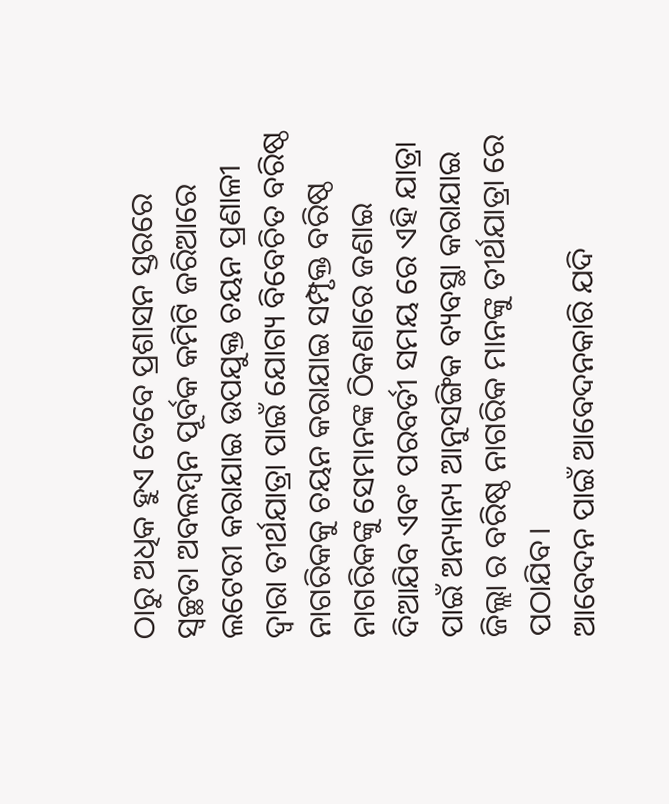ଠାରୁ ଅଧିକ ହୁଏ ତେବେ ପ୍ରଶାସନ ସ୍ତରରେ ସ୍ୱଚ୍ଛତା ଅବଲମ୍ବନ ପୂର୍ବକ କମିଟି ଜରିଆରେ ଲଟେରୀ କରାଯାଇ ଉପଯୁକ୍ତ ଚୟନ ପ୍ରଣାଳୀ ଦ୍ୱାରା ତୀର୍ଥଯାତ୍ରା ପାଇଁ ଯୋଗ୍ୟ ବିବେଚିତ ବରିଷ୍ଠ ନାଗରିକକୁ ଚୟନ କରାଯାଇ ସମ୍ପୃକ୍ତ ବରିଷ୍ଠ ନାଗରିକଙ୍କୁ ସେମାନଙ୍କ ଠିକଣାରେ ଜଣାଇ ଦିଆଯିବ ଏବଂ ପରବର୍ତୀ ସମୟ ରେ ଏହି ଯାତ୍ରା ପାଇଁ ଅନ୍ୟାନ୍ୟ ଆନୁସଙ୍ଗିକ ବ୍ୟବସ୍ଥା କରାଯାଇ ଜିଲ୍ଲା ର ବରିଷ୍ଠ ନାଗରିକ ମାନଙ୍କୁ ତୀର୍ଥଯାତ୍ରା ରେ ପଠାଯିବ।
ଆବେଦନ ପାଇଁ ଆବେଦନକାରି ଯଦି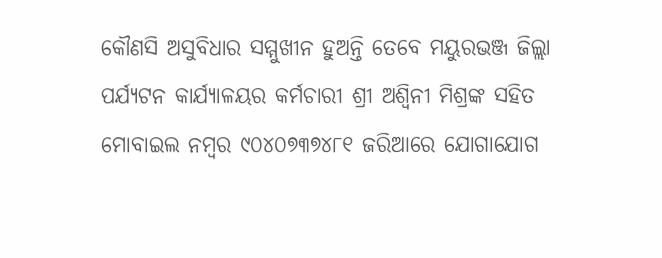କୌଣସି ଅସୁବିଧାର ସମ୍ମୁଖୀନ ହୁଅନ୍ତି ତେବେ ମୟୁରଭଞ୍ଜ ଜିଲ୍ଲା ପର୍ଯ୍ୟଟନ କାର୍ଯ୍ୟାଳୟର କର୍ମଚାରୀ ଶ୍ରୀ ଅଶ୍ୱିନୀ ମିଶ୍ରଙ୍କ ସହିତ ମୋବାଇଲ ନମ୍ବର ୯୦୪୦୭୩୭୪୮୧ ଜରିଆରେ ଯୋଗାଯୋଗ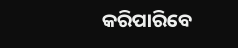କରିପାରିବେ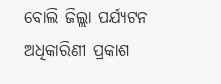ବୋଲି ଜିଲ୍ଲା ପର୍ଯ୍ୟଟନ ଅଧିକାରିଣୀ ପ୍ରକାଶ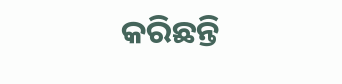କରିଛନ୍ତି